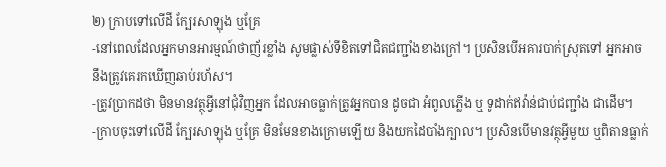២) ក្រាបទៅលើដី ក្បែរសាឡុង ឬគ្រែ
-នៅពេលដែលអ្នកមានអារម្មណ៍ថាញ័រខ្លាំង សូមផ្លាស់ទីខិតទៅជិតជញ្ជាំងខាងក្រៅ។ ប្រសិនបើអគារបាក់ស្រុតទៅ អ្នកអាចនឹងត្រូវគេរកឃើញឆាប់រហ័ស។
-ត្រូវប្រាកដថា មិនមានវត្ថុអ្វីនៅជុំវិញអ្នក ដែលអាចធ្លាក់ត្រូវអ្នកបាន ដូចជា អំពូលភ្លើង ឬ ទូដាក់ឥវ៉ាន់ជាប់ជញ្ជាំង ជាដើម។
-ក្រាបចុះទៅលើដី ក្បែរសាឡុង ឬគ្រែ មិនមែនខាងក្រោមឡើយ និងយកដៃបាំងក្បាល។ ប្រសិនបើមានវត្ថុអ្វីមួយ ឬពិតានធ្លាក់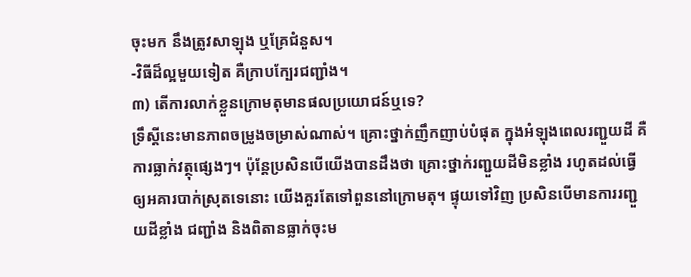ចុះមក នឹងត្រូវសាឡុង ឬគ្រែជំនួស។
-វិធីដ៏ល្អមួយទៀត គឺក្រាបក្បែរជញ្ជាំង។
៣) តើការលាក់ខ្លួនក្រោមតុមានផលប្រយោជន៍ឬទេ?
ទ្រឹស្ដីនេះមានភាពចម្រូងចម្រាស់ណាស់។ គ្រោះថ្នាក់ញឹកញាប់បំផុត ក្នុងអំឡុងពេលរញ្ជួយដី គឺការធ្លាក់វត្ថុផ្សេងៗ។ ប៉ុន្តែប្រសិនបើយើងបានដឹងថា គ្រោះថ្នាក់រញ្ជួយដីមិនខ្លាំង រហូតដល់ធ្វើឲ្យអគារបាក់ស្រុតទេនោះ យើងគួរតែទៅពួននៅក្រោមតុ។ ផ្ទុយទៅវិញ ប្រសិនបើមានការរញ្ជួយដីខ្លាំង ជញ្ជាំង និងពិតានធ្លាក់ចុះម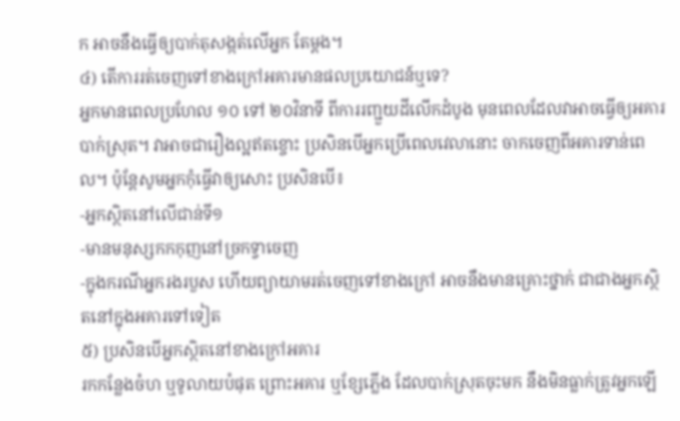ក អាចនឹងធ្វើឲ្យបាក់តុសង្កត់លើអ្នក តែម្តង។
៤) តើការរត់ចេញទៅខាងក្រៅអគារមានផលប្រយោជន៍ឬទេ?
អ្នកមានពេលប្រហែល ១០ ទៅ ២០វិនាទី ពីការរញ្ជួយដីលើកដំបូង មុនពេលដែលវាអាចធ្វើឲ្យអគារបាក់ស្រុត។ វាអាចជារឿងល្អឥតខ្ចោះ ប្រសិនបើអ្នកប្រើពេលវេលានោះ ចាកចេញពីអគារទាន់ពេល។ ប៉ុន្តែសូមអ្នកកុំធ្វើវាឲ្យសោះ ប្រសិនបើ៖
-អ្នកស្ថិតនៅលើជាន់ទី១
-មានមនុស្សកកកុញនៅច្រកទ្វាចេញ
-ក្នុងករណីអ្នករងរបួស ហើយព្យាយាមរត់ចេញទៅខាងក្រៅ អាចនឹងមានគ្រោះថ្នាក់ ជាជាងអ្នកស្ថិតនៅក្នុងអគារទៅទៀត
៥) ប្រសិនបើអ្នកស្ថិតនៅខាងក្រៅអគារ
រកកន្លែងចំហ ឬទូលាយបំផុត ព្រោះអគារ ឬខ្សែភ្លើង ដែលបាក់ស្រុតចុះមក នឹងមិនធ្លាក់ត្រូវអ្នកឡើ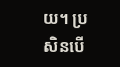យ។ ប្រសិនបើ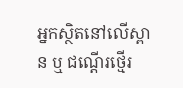អ្នកស្ថិតនៅលើស្ពាន ឬ ជណ្តើរថ្មើរ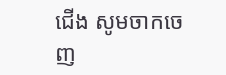ជើង សូមចាកចេញ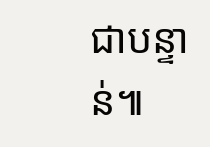ជាបន្ទាន់៕